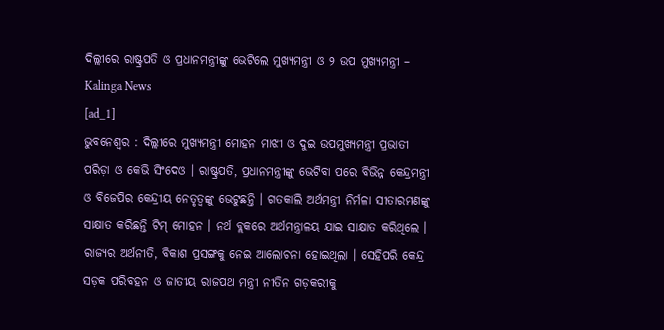ଦିଲ୍ଲୀରେ ରାଷ୍ଟ୍ରପତି ଓ ପ୍ରଧାନମନ୍ତ୍ରୀଙ୍କୁ ଭେଟିଲେ ମୁଖ୍ୟମନ୍ତ୍ରୀ ଓ ୨ ଉପ ମୁଖ୍ୟମନ୍ତ୍ରୀ – Kalinga News
[ad_1]
ଭୁବନେଶ୍ୱର : ଦିଲ୍ଲୀରେ ମୁଖ୍ୟମନ୍ତ୍ରୀ ମୋହନ ମାଝୀ ଓ ଦୁଇ ଉପମୁଖ୍ୟମନ୍ତ୍ରୀ ପ୍ରଭାତୀ ପରିଡ଼ା ଓ କେଭି ସିଂଦେଓ । ରାଷ୍ଟ୍ରପତି, ପ୍ରଧାନମନ୍ତ୍ରୀଙ୍କୁ ଭେଟିବା ପରେ ବିଭିନ୍ନ କେନ୍ଦ୍ରମନ୍ତ୍ରୀ ଓ ବିଜେପିର କେନ୍ଦ୍ରୀୟ ନେତୃତ୍ବଙ୍କୁ ଭେଟୁଛନ୍ତି । ଗତକାଲି ଅର୍ଥମନ୍ତ୍ରୀ ନିର୍ମଳା ସୀତାରମଣଙ୍କୁ ସାକ୍ଷାତ କରିଛନ୍ତି ଟିମ୍ ମୋହନ । ନର୍ଥ ବ୍ଲକରେ ଅର୍ଥମନ୍ତ୍ରାଳୟ ଯାଇ ସାକ୍ଷାତ କରିଥିଲେ । ରାଜ୍ୟର ଅର୍ଥନୀତି, ବିକାଶ ପ୍ରସଙ୍ଗକୁ ନେଇ ଆଲୋଚନା ହୋଇଥିଲା । ସେହିପରି କେନ୍ଦ୍ର ସଡ଼କ ପରିବହନ ଓ ଜାତୀୟ ରାଜପଥ ମନ୍ତ୍ରୀ ନୀତିନ ଗଡ଼କରୀକୁ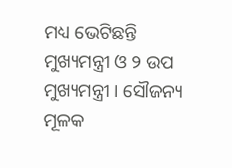ମଧ୍ୟ ଭେଟିଛନ୍ତି ମୁଖ୍ୟମନ୍ତ୍ରୀ ଓ ୨ ଉପ ମୁଖ୍ୟମନ୍ତ୍ରୀ । ସୌଜନ୍ୟ ମୂଳକ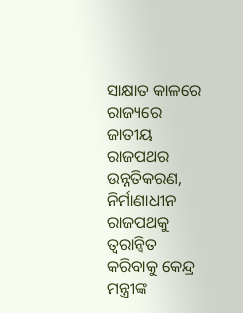ସାକ୍ଷାତ କାଳରେ ରାଜ୍ୟରେ ଜାତୀୟ ରାଜପଥର ଉନ୍ନତିକରଣ, ନିର୍ମାଣାଧୀନ ରାଜପଥକୁ ତ୍ବରାନ୍ବିତ କରିବାକୁ କେନ୍ଦ୍ର ମନ୍ତ୍ରୀଙ୍କ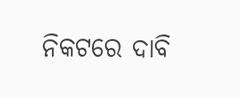ନିକଟରେ ଦାବି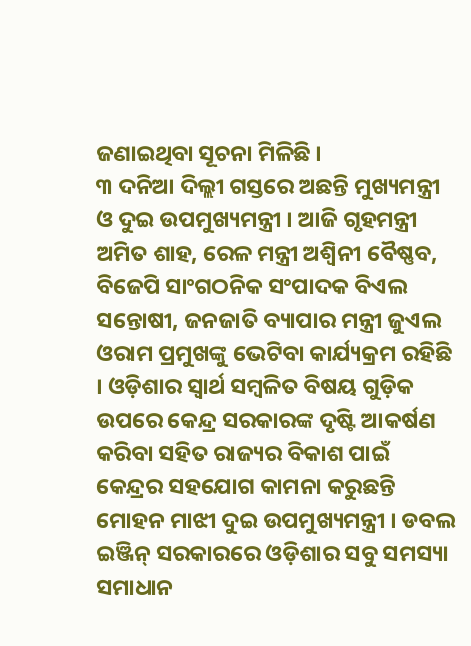ଜଣାଇଥିବା ସୂଚନା ମିଳିଛି ।
୩ ଦନିଆ ଦିଲ୍ଲୀ ଗସ୍ତରେ ଅଛନ୍ତି ମୁଖ୍ୟମନ୍ତ୍ରୀ ଓ ଦୁଇ ଉପମୁଖ୍ୟମନ୍ତ୍ରୀ । ଆଜି ଗୃହମନ୍ତ୍ରୀ ଅମିତ ଶାହ, ରେଳ ମନ୍ତ୍ରୀ ଅଶ୍ବିନୀ ବୈଷ୍ଣବ, ବିଜେପି ସାଂଗଠନିକ ସଂପାଦକ ବିଏଲ ସନ୍ତୋଷୀ, ଜନଜାତି ବ୍ୟାପାର ମନ୍ତ୍ରୀ ଜୁଏଲ ଓରାମ ପ୍ରମୁଖଙ୍କୁ ଭେଟିବା କାର୍ଯ୍ୟକ୍ରମ ରହିଛି । ଓଡ଼ିଶାର ସ୍ବାର୍ଥ ସମ୍ବଳିତ ବିଷୟ ଗୁଡ଼ିକ ଉପରେ କେନ୍ଦ୍ର ସରକାରଙ୍କ ଦୃଷ୍ଟି ଆକର୍ଷଣ କରିବା ସହିତ ରାଜ୍ୟର ବିକାଶ ପାଇଁ କେନ୍ଦ୍ରର ସହଯୋଗ କାମନା କରୁଛନ୍ତି ମୋହନ ମାଝୀ ଦୁଇ ଉପମୁଖ୍ୟମନ୍ତ୍ରୀ । ଡବଲ ଇଞ୍ଜିନ୍ ସରକାରରେ ଓଡ଼ିଶାର ସବୁ ସମସ୍ୟା ସମାଧାନ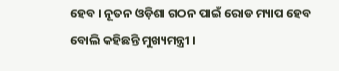ହେବ । ନୂତନ ଓଡ଼ିଶା ଗଠନ ପାଇଁ ରୋଡ ମ୍ୟାପ ହେବ ବୋଲି କହିଛନ୍ତି ମୁଖ୍ୟମନ୍ତ୍ରୀ ।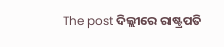The post ଦିଲ୍ଲୀରେ ରାଷ୍ଟ୍ରପତି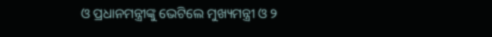ଓ ପ୍ରଧାନମନ୍ତ୍ରୀଙ୍କୁ ଭେଟିଲେ ମୁଖ୍ୟମନ୍ତ୍ରୀ ଓ ୨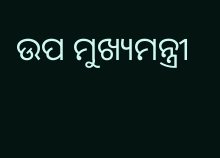ଉପ ମୁଖ୍ୟମନ୍ତ୍ରୀ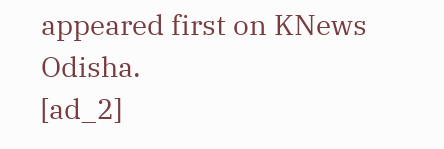appeared first on KNews Odisha.
[ad_2]